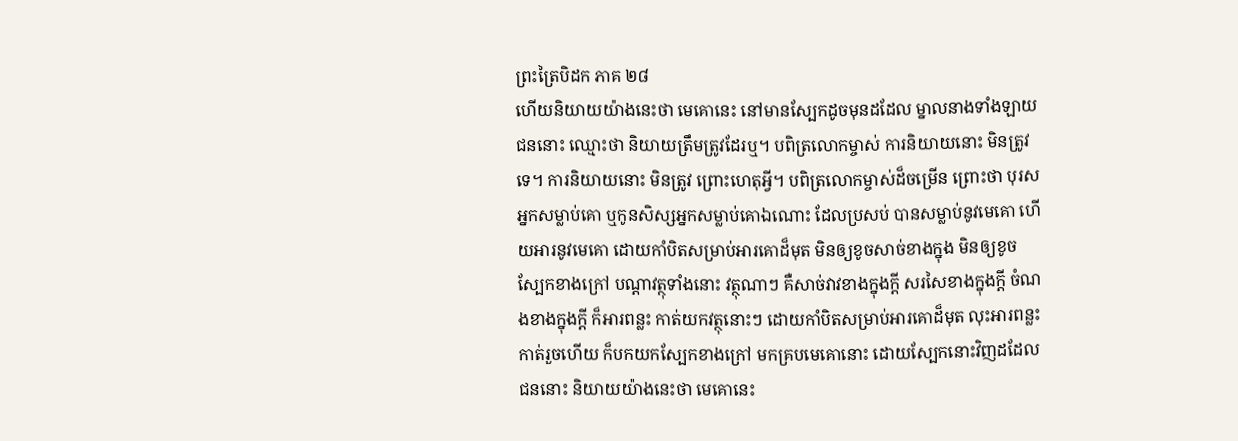ព្រះត្រៃបិដក ភាគ ២៨
ហើយនិយាយយ៉ាងនេះថា មេគោនេះ នៅមានស្បែកដូចមុនដដែល ម្នាលនាងទាំងឡាយ ជននោះ ឈ្មោះថា និយាយត្រឹមត្រូវដែរឬ។ បពិត្រលោកម្ចាស់ ការនិយាយនោះ មិនត្រូវទេ។ ការនិយាយនោះ មិនត្រូវ ព្រោះហេតុអ្វី។ បពិត្រលោកម្ចាស់ដ៏ចម្រើន ព្រោះថា បុរសអ្នកសម្លាប់គោ ឬកូនសិស្សអ្នកសម្លាប់គោឯណោះ ដែលប្រសប់ បានសម្លាប់នូវមេគោ ហើយអារនូវមេគោ ដោយកាំបិតសម្រាប់អារគោដ៏មុត មិនឲ្យខូចសាច់ខាងក្នុង មិនឲ្យខូចស្បែកខាងក្រៅ បណ្តាវត្ថុទាំងនោះ វត្ថុណាៗ គឺសាច់វាវខាងក្នុងក្តី សរសៃខាងក្នុងក្តី ចំណងខាងក្នុងក្តី ក៏អារពន្លះ កាត់យកវត្ថុនោះៗ ដោយកាំបិតសម្រាប់អារគោដ៏មុត លុះអារពន្លះកាត់រួចហើយ ក៏បកយកស្បែកខាងក្រៅ មកគ្របមេគោនោះ ដោយស្បែកនោះវិញដដែល ជននោះ និយាយយ៉ាងនេះថា មេគោនេះ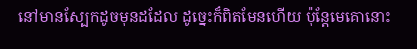នៅមានស្បែកដូចមុនដដែល ដូច្នេះក៏ពិតមែនហើយ ប៉ុន្តែមេគោនោះ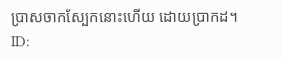ប្រាសចាកស្បែកនោះហើយ ដោយប្រាកដ។
ID: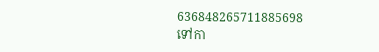636848265711885698
ទៅកា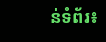ន់ទំព័រ៖